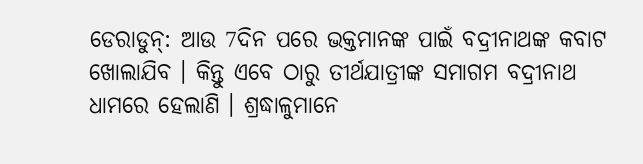ଡେରାଡୁନ୍: ଆଉ 7ଦିନ ପରେ ଭକ୍ତମାନଙ୍କ ପାଇଁ ବଦ୍ରୀନାଥଙ୍କ କବାଟ ଖୋଲାଯିବ । କିନ୍ତୁ ଏବେ ଠାରୁ ତୀର୍ଥଯାତ୍ରୀଙ୍କ ସମାଗମ ବଦ୍ରୀନାଥ ଧାମରେ ହେଲାଣି । ଶ୍ରଦ୍ଧାଳୁମାନେ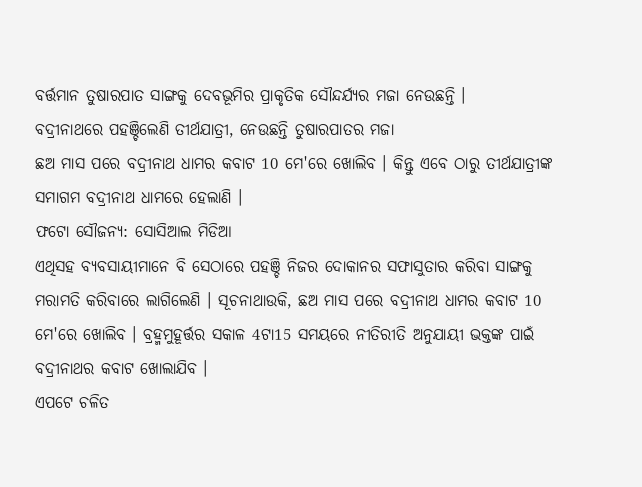ବର୍ତ୍ତମାନ ତୁଷାରପାତ ସାଙ୍ଗକୁ ଦେବଭୂମିର ପ୍ରାକୃତିକ ସୌନ୍ଦର୍ଯ୍ୟର ମଜା ନେଉଛନ୍ତି ।
ବଦ୍ରୀନାଥରେ ପହଞ୍ଚିଲେଣି ତୀର୍ଥଯାତ୍ରୀ, ନେଉଛନ୍ତି ତୁଷାରପାତର ମଜା
ଛଅ ମାସ ପରେ ବଦ୍ରୀନାଥ ଧାମର କବାଟ 10 ମେ'ରେ ଖୋଲିବ । କିନ୍ତୁ ଏବେ ଠାରୁ ତୀର୍ଥଯାତ୍ରୀଙ୍କ ସମାଗମ ବଦ୍ରୀନାଥ ଧାମରେ ହେଲାଣି ।
ଫଟୋ ସୌଜନ୍ୟ: ସୋସିଆଲ ମିଡିଆ
ଏଥିସହ ବ୍ୟବସାୟୀମାନେ ବି ସେଠାରେ ପହଞ୍ଚି ନିଜର ଦୋକାନର ସଫାସୁତାର କରିବା ସାଙ୍ଗକୁ ମରାମତି କରିବାରେ ଲାଗିଲେଣି । ସୂଚନାଥାଉକି, ଛଅ ମାସ ପରେ ବଦ୍ରୀନାଥ ଧାମର କବାଟ 10 ମେ'ରେ ଖୋଲିବ । ବ୍ରହ୍ମମୁହୂର୍ତ୍ତର ସକାଳ 4ଟା15 ସମୟରେ ନୀତିରୀତି ଅନୁଯାୟୀ ଭକ୍ତଙ୍କ ପାଇଁ ବଦ୍ରୀନାଥର କବାଟ ଖୋଲାଯିବ ।
ଏପଟେ ଚଳିତ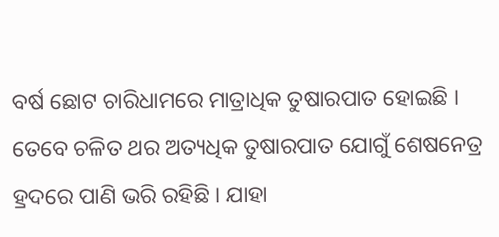ବର୍ଷ ଛୋଟ ଚାରିଧାମରେ ମାତ୍ରାଧିକ ତୁଷାରପାତ ହୋଇଛି । ତେବେ ଚଳିତ ଥର ଅତ୍ୟଧିକ ତୁଷାରପାତ ଯୋଗୁଁ ଶେଷନେତ୍ର ହ୍ରଦରେ ପାଣି ଭରି ରହିଛି । ଯାହା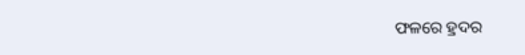ଫଳରେ ହ୍ରଦର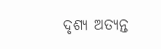ଦୃଶ୍ୟ ଅତ୍ୟନ୍ତ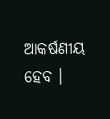ଆକର୍ଷଣୀୟ ହେବ ।